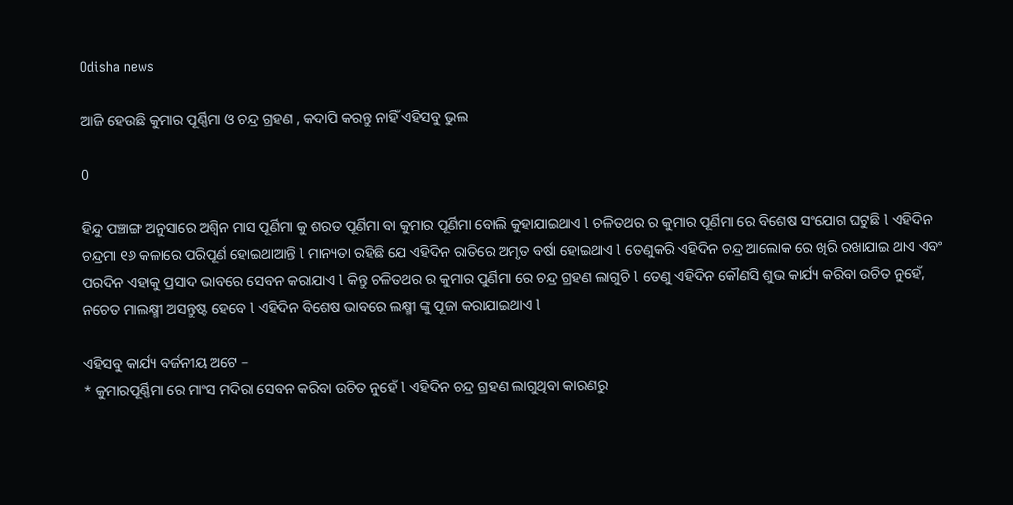Odisha news

ଆଜି ହେଉଛି କୁମାର ପୂର୍ଣ୍ଣିମା ଓ ଚନ୍ଦ୍ର ଗ୍ରହଣ , କଦାପି କରନ୍ତୁ ନାହିଁ ଏହିସବୁ ଭୁଲ

0

ହିନ୍ଦୁ ପଞ୍ଚାଙ୍ଗ ଅନୁସାରେ ଅଶ୍ୱିନ ମାସ ପୂର୍ଣିମା କୁ ଶରତ ପୂର୍ଣିମା ବା କୁମାର ପୂର୍ଣିମା ବୋଲି କୁହାଯାଇଥାଏ l ଚଳିତଥର ର କୁମାର ପୂର୍ଣିମା ରେ ବିଶେଷ ସଂଯୋଗ ଘଟୁଛି l ଏହିଦିନ ଚନ୍ଦ୍ରମା ୧୬ କଳାରେ ପରିପୂର୍ଣ ହୋଇଥାଆନ୍ତି l ମାନ୍ୟତା ରହିଛି ଯେ ଏହିଦିନ ରାତିରେ ଅମୃତ ବର୍ଷା ହୋଇଥାଏ l ତେଣୁକରି ଏହିଦିନ ଚନ୍ଦ୍ର ଆଲୋକ ରେ ଖିରି ରଖାଯାଇ ଥାଏ ଏବଂ ପରଦିନ ଏହାକୁ ପ୍ରସାଦ ଭାବରେ ସେବନ କରାଯାଏ l କିନ୍ତୁ ଚଳିତଥର ର କୁମାର ପୁର୍ଣିମା ରେ ଚନ୍ଦ୍ର ଗ୍ରହଣ ଲାଗୁଚି l ତେଣୁ ଏହିଦିନ କୌଣସି ଶୁଭ କାର୍ଯ୍ୟ କରିବା ଉଚିତ ନୁହେଁ, ନଚେତ ମାଲକ୍ଷ୍ମୀ ଅସନ୍ତୁଷ୍ଟ ହେବେ l ଏହିଦିନ ବିଶେଷ ଭାବରେ ଲକ୍ଷ୍ମୀ ଙ୍କୁ ପୂଜା କରାଯାଇଥାଏ l

ଏହିସବୁ କାର୍ଯ୍ୟ ବର୍ଜନୀୟ ଅଟେ –
* କୁମାରପୂର୍ଣ୍ଣିମା ରେ ମାଂସ ମଦିରା ସେବନ କରିବା ଉଚିତ ନୁହେଁ l ଏହିଦିନ ଚନ୍ଦ୍ର ଗ୍ରହଣ ଲାଗୁଥିବା କାରଣରୁ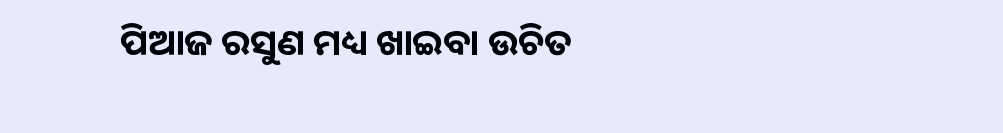ପିଆଜ ରସୁଣ ମଧ୍ୟ ଖାଇବା ଉଚିତ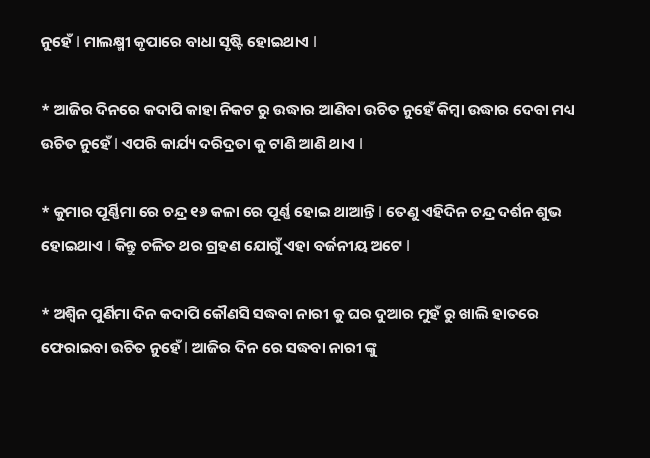ନୁହେଁ l ମାଲକ୍ଷ୍ମୀ କୃପାରେ ବାଧା ସୃଷ୍ଟି ହୋଇଥାଏ l

* ଆଜିର ଦିନରେ କଦାପି କାହା ନିକଟ ରୁ ଉଦ୍ଧାର ଆଣିବା ଉଚିତ ନୁହେଁ କିମ୍ବା ଉଦ୍ଧାର ଦେବା ମଧ୍ୟ ଉଚିତ ନୁହେଁ l ଏପରି କାର୍ଯ୍ୟ ଦରିଦ୍ରତା କୁ ଟାଣି ଆଣି ଥାଏ l

* କୁମାର ପୂର୍ଣ୍ଣିମା ରେ ଚନ୍ଦ୍ର ୧୬ କଳା ରେ ପୂର୍ଣ୍ଣ ହୋଇ ଥାଆନ୍ତି l ତେଣୁ ଏହିଦିନ ଚନ୍ଦ୍ର ଦର୍ଶନ ଶୁଭ ହୋଇଥାଏ l କିନ୍ତୁ ଚଳିତ ଥର ଗ୍ରହଣ ଯୋଗୁଁ ଏହା ବର୍ଜନୀୟ ଅଟେ l

* ଅଶ୍ୱିନ ପୁର୍ଣିମା ଦିନ କଦାପି କୌଣସି ସଦ୍ଧବା ନାରୀ କୁ ଘର ଦୁଆର ମୁହଁ ରୁ ଖାଲି ହାତରେ ଫେରାଇବା ଉଚିତ ନୁହେଁ l ଆଜିର ଦିନ ରେ ସଦ୍ଧବା ନାରୀ ଙ୍କୁ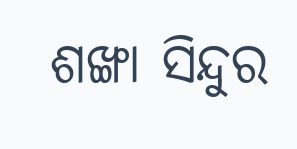ଶଙ୍ଖା ସିନ୍ଦୁର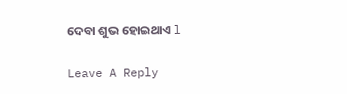ଦେବା ଶୁଭ ହୋଇଥାଏ l

Leave A Reply